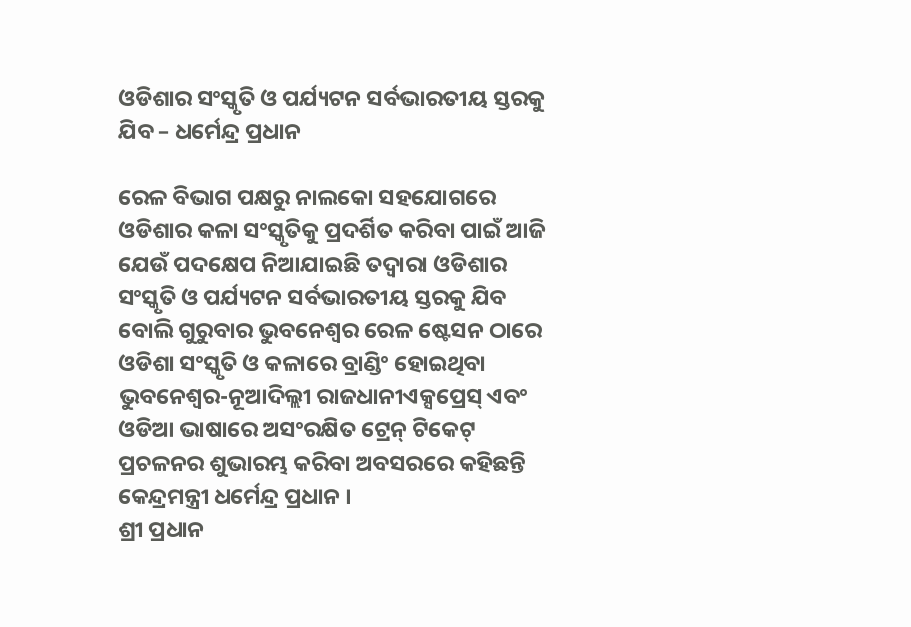ଓଡିଶାର ସଂସ୍କୃତି ଓ ପର୍ଯ୍ୟଟନ ସର୍ବଭାରତୀୟ ସ୍ତରକୁ ଯିବ – ଧର୍ମେନ୍ଦ୍ର ପ୍ରଧାନ

ରେଳ ବିଭାଗ ପକ୍ଷରୁ ନାଲକୋ ସହଯୋଗରେ ଓଡିଶାର କଳା ସଂସ୍କୃତିକୁ ପ୍ରଦର୍ଶିତ କରିବା ପାଇଁ ଆଜି ଯେଉଁ ପଦକ୍ଷେପ ନିଆଯାଇଛି ତଦ୍ୱାରା ଓଡିଶାର ସଂସ୍କୃତି ଓ ପର୍ଯ୍ୟଟନ ସର୍ବଭାରତୀୟ ସ୍ତରକୁ ଯିବ ବୋଲି ଗୁରୁବାର ଭୁବନେଶ୍ୱର ରେଳ ଷ୍ଟେସନ ଠାରେ ଓଡିଶା ସଂସ୍କୃତି ଓ କଳାରେ ବ୍ରାଣ୍ଡିଂ ହୋଇଥିବା ଭୁବନେଶ୍ୱର-ନୂଆଦିଲ୍ଲୀ ରାଜଧାନୀଏକ୍ସପ୍ରେସ୍ ଏବଂ ଓଡିଆ ଭାଷାରେ ଅସଂରକ୍ଷିତ ଟ୍ରେନ୍ ଟିକେଟ୍ ପ୍ରଚଳନର ଶୁଭାରମ୍ଭ କରିବା ଅବସରରେ କହିଛନ୍ତି କେନ୍ଦ୍ରମନ୍ତ୍ରୀ ଧର୍ମେନ୍ଦ୍ର ପ୍ରଧାନ ।
ଶ୍ରୀ ପ୍ରଧାନ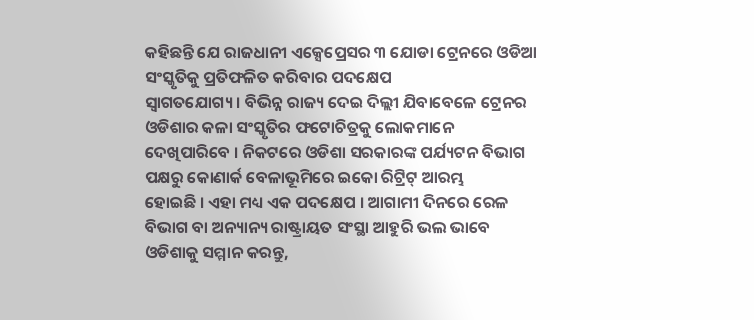କହିଛନ୍ତି ଯେ ରାଜଧାନୀ ଏକ୍ସେପ୍ରେସର ୩ ଯୋଡା ଟ୍ରେନରେ ଓଡିଆ ସଂସ୍କୃତିକୁ ପ୍ରତିଫଳିତ କରିବାର ପଦକ୍ଷେପ
ସ୍ୱାଗତଯୋଗ୍ୟ । ବିଭିନ୍ନ ରାଜ୍ୟ ଦେଇ ଦିଲ୍ଲୀ ଯିବାବେଳେ ଟ୍ରେନର ଓଡିଶାର କଳା ସଂସ୍କୃତିର ଫଟୋଚିତ୍ରକୁ ଲୋକମାନେ
ଦେଖିପାରିବେ । ନିକଟରେ ଓଡିଶା ସରକାରଙ୍କ ପର୍ଯ୍ୟଟନ ବିଭାଗ ପକ୍ଷରୁ କୋଣାର୍କ ବେଳାଭୂମିରେ ଇକୋ ରିଟ୍ରିଟ୍ ଆରମ୍ଭ
ହୋଇଛି । ଏହା ମଧ୍ୟ ଏକ ପଦକ୍ଷେପ । ଆଗାମୀ ଦିନରେ ରେଳ ବିଭାଗ ବା ଅନ୍ୟାନ୍ୟ ରାଷ୍ଟ୍ରାୟତ ସଂସ୍ଥା ଆହୁରି ଭଲ ଭାବେ
ଓଡିଶାକୁ ସମ୍ମାନ କରନ୍ତୁ,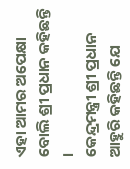ଏହା ଆମର ଅପେକ୍ଷା ବୋଲି ଶ୍ରୀ ପ୍ରଧାନ କହିଛନ୍ତି ।
କେନ୍ଦ୍ରମନ୍ତ୍ରୀ ଶ୍ରୀ ପ୍ରଧାନ ଆହୁରି କହିଛନ୍ତି ଯେ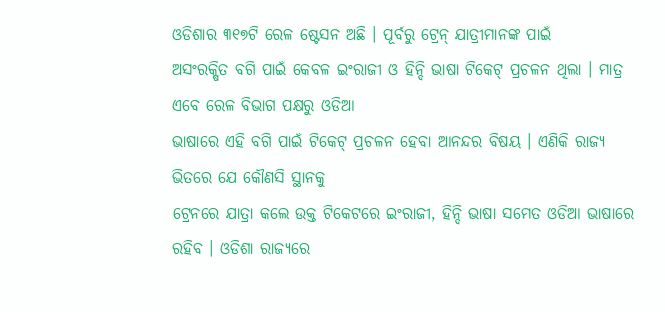ଓଡିଶାର ୩୧୭ଟି ରେଳ ଷ୍ଟେସନ ଅଛି । ପୂର୍ବରୁ ଟ୍ରେନ୍ ଯାତ୍ରୀମାନଙ୍କ ପାଇଁ
ଅସଂରକ୍ଷିତ ବଗି ପାଇଁ କେବଳ ଇଂରାଜୀ ଓ ହିନ୍ଦି ଭାଷା ଟିକେଟ୍ ପ୍ରଚଳନ ଥିଲା । ମାତ୍ର ଏବେ ରେଳ ବିଭାଗ ପକ୍ଷରୁ ଓଡିଆ
ଭାଷାରେ ଏହି ବଗି ପାଇଁ ଟିକେଟ୍ ପ୍ରଚଳନ ହେବା ଆନନ୍ଦର ବିଷୟ । ଏଣିକି ରାଜ୍ୟ ଭିତରେ ଯେ କୌଣସି ସ୍ଥାନକୁ
ଟ୍ରେନରେ ଯାତ୍ରା କଲେ ଉକ୍ତ ଟିକେଟରେ ଇଂରାଜୀ, ହିନ୍ଦି ଭାଷା ସମେତ ଓଡିଆ ଭାଷାରେ ରହିବ । ଓଡିଶା ରାଜ୍ୟରେ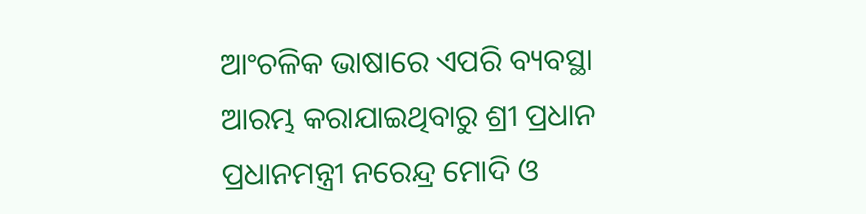ଆଂଚଳିକ ଭାଷାରେ ଏପରି ବ୍ୟବସ୍ଥା ଆରମ୍ଭ କରାଯାଇଥିବାରୁ ଶ୍ରୀ ପ୍ରଧାନ ପ୍ରଧାନମନ୍ତ୍ରୀ ନରେନ୍ଦ୍ର ମୋଦି ଓ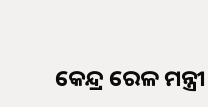କେନ୍ଦ୍ର ରେଳ ମନ୍ତ୍ରୀ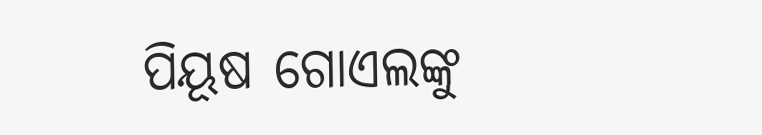ପିୟୂଷ ଗୋଏଲଙ୍କୁ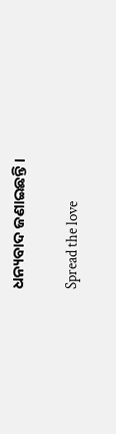ଧନ୍ୟବାଦ ଜଣାଇଛନ୍ତି ।

Spread the love